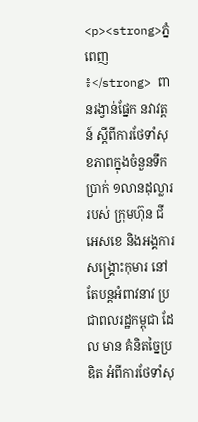<p><strong>ភ្នំពេញ ៖</strong> ពានរង្វាន់ផ្នែក នវាវត្តន៍ ស្តីពីការថែទាំសុខភាពក្នុងចំនួនទឹកប្រាក់ ១លានដុល្លារ របស់ ក្រុមហ៊ុន ជីអេសខេ និងអង្គការសង្គ្រោះកុមារ នៅតែបន្តអំពាវនាវ ប្រជាពលរដ្ឋកម្ពុជា ដែល មាន គំនិតច្នៃប្រឌិត អំពីការថែទាំសុ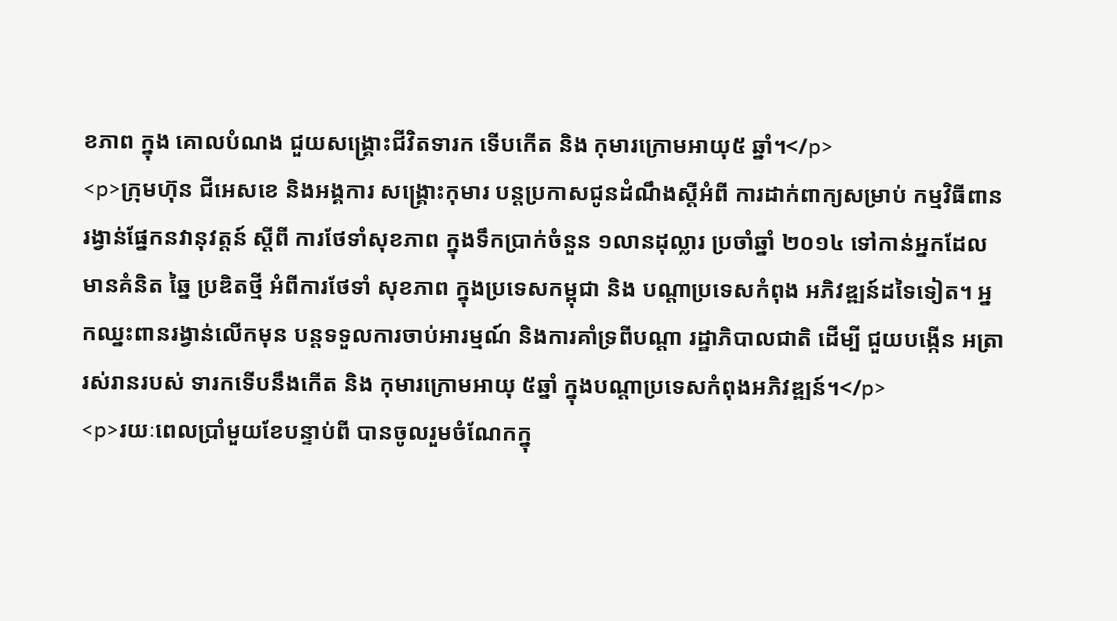ខភាព ក្នុង គោលបំណង ជួយសង្គ្រោះជីវិតទារក ទើបកើត និង កុមារក្រោមអាយុ៥ ឆ្នាំ។</p>
<p>ក្រុមហ៊ុន ជីអេសខេ និងអង្គការ សង្គ្រោះកុមារ បន្តប្រកាសជូនដំណឹងស្តីអំពី ការដាក់ពាក្យសម្រាប់ កម្មវិធីពានរង្វាន់ផ្នែកនវានុវត្តន៍ ស្តីពី ការថែទាំសុខភាព ក្នុងទឹកប្រាក់ចំនួន ១លានដុល្លារ ប្រចាំឆ្នាំ ២០១៤ ទៅកាន់អ្នកដែលមានគំនិត ឆ្នៃ ប្រឌិតថ្មី អំពីការថែទាំ សុខភាព ក្នុងប្រទេសកម្ពុជា និង បណ្តាប្រទេសកំពុង អភិវឌ្ឍន៍ដទៃទៀត។ អ្នកឈ្នះពានរង្វាន់លើកមុន បន្តទទួលការចាប់អារម្មណ៍ និងការគាំទ្រពីបណ្តា រដ្ឋាភិបាលជាតិ ដើម្បី ជួយបង្កើន អត្រារស់រានរបស់ ទារកទើបនឹងកើត និង កុមារក្រោមអាយុ ៥ឆ្នាំ ក្នុងបណ្តាប្រទេសកំពុងអភិវឌ្ឍន៍។</p>
<p>រយៈពេលប្រាំមួយខែបន្ទាប់ពី បានចូលរួមចំណែកក្នុ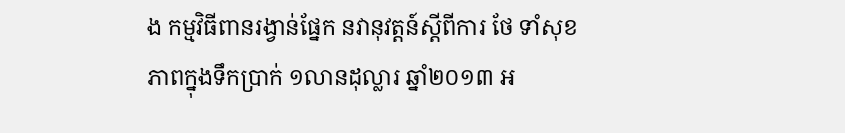ង កម្មវិធីពានរង្វាន់ផ្នែក នវានុវត្តន៍ស្តីពីការ ថែ ទាំសុខភាពក្នុងទឹកប្រាក់ ១លានដុល្លារ ឆ្នាំ២០១៣ អ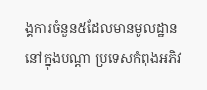ង្គការចំនួន៥ដែលមានមូលដ្ឋាននៅក្នុងបណ្តា ប្រទេសកំពុងអភិវ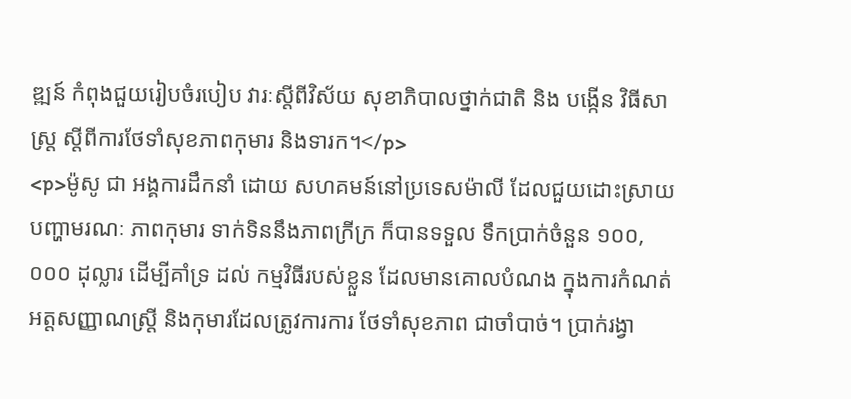ឌ្ឍន៍ កំពុងជួយរៀបចំរបៀប វារៈស្តីពីវិស័យ សុខាភិបាលថ្នាក់ជាតិ និង បង្កើន វិធីសាស្រ្ត ស្តីពីការថែទាំសុខភាពកុមារ និងទារក។</p>
<p>ម៉ូសូ ជា អង្គការដឹកនាំ ដោយ សហគមន៍នៅប្រទេសម៉ាលី ដែលជួយដោះស្រាយ បញ្ហាមរណៈ ភាពកុមារ ទាក់ទិននឹងភាពក្រីក្រ ក៏បានទទួល ទឹកប្រាក់ចំនួន ១០០,០០០ ដុល្លារ ដើម្បីគាំទ្រ ដល់ កម្មវិធីរបស់ខ្លួន ដែលមានគោលបំណង ក្នុងការកំណត់អត្តសញ្ញាណស្ត្រី និងកុមារដែលត្រូវការការ ថែទាំសុខភាព ជាចាំបាច់។ ប្រាក់រង្វា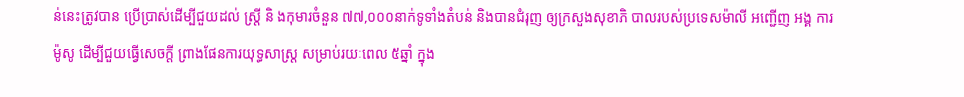ន់នេះត្រូវបាន ប្រើប្រាស់ដើម្បីជួយដល់ ស្តី្រ និ ងកុមារចំនួន ៧៧,០០០នាក់ទូទាំងតំបន់ និងបានជំរុញ ឲ្យក្រសួងសុខាភិ បាលរបស់ប្រទេសម៉ាលី អញ្ជើញ អង្គ ការ ម៉ូសូ ដើម្បីជួយធ្វើសេចក្តី ព្រាងផែនការយុទ្ធសាស្ត្រ សម្រាប់រយៈពេល ៥ឆ្នាំ ក្នុង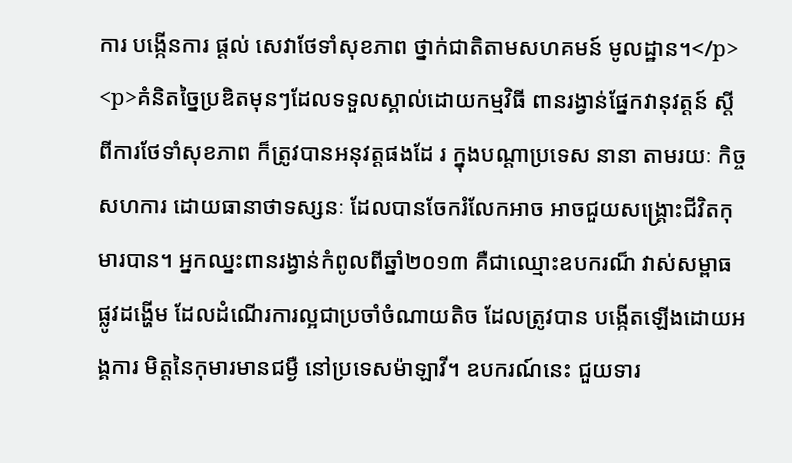ការ បង្កើនការ ផ្តល់ សេវាថែទាំសុខភាព ថ្នាក់ជាតិតាមសហគមន៍ មូលដ្ឋាន។</p>
<p>គំនិតច្នៃប្រឌិតមុនៗដែលទទួលស្គាល់ដោយកម្មវិធី ពានរង្វាន់ផ្នែកវានុវត្តន៍ ស្តីពីការថែទាំសុខភាព ក៏ត្រូវបានអនុវត្តផងដែ រ ក្នុងបណ្តាប្រទេស នានា តាមរយៈ កិច្ចសហការ ដោយធានាថាទស្សនៈ ដែលបានចែករំលែកអាច អាចជួយសង្គ្រោះជីវិតកុមារបាន។ អ្នកឈ្នះពានរង្វាន់កំពូលពីឆ្នាំ២០១៣ គឺជាឈ្មោះឧបករណ៏ វាស់សម្ពាធផ្លូវដង្ហើម ដែលដំណើរការល្អជាប្រចាំចំណាយតិច ដែលត្រូវបាន បង្កើតឡើងដោយអង្គការ មិត្តនៃកុមារមានជម្ងឺ នៅប្រទេសម៉ាឡាវី។ ឧបករណ៍នេះ ជួយទារ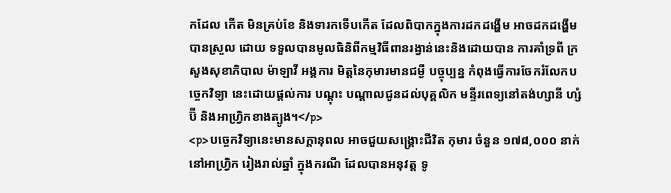កដែល កើត មិនគ្រប់ខែ និងទារកទើបកើត ដែលពិបាកក្នុងការដកដង្ហើម អាចដកដង្ហើមបានស្រួល ដោយ ទទួលបានមូលធិនិពីកម្មវិធីពានរង្វាន់នេះនិងដោយបាន ការគាំទ្រពី ក្រសួងសុខាភិបាល ម៉ាឡាវី អង្គការ មិត្តនៃកុមារមានជម្ងឺ បច្ចុប្បន្ន កំពុងធ្វើការចែករំលែកបច្ចេកវិទ្យា នេះដោយផ្តល់ការ បណ្តុះ បណ្តាលជូនដល់បុគ្គលិក មន្ទីរពេទ្យនៅតង់ហ្សានី ហ្សំប៊ី និងអាហ្វ្រិកខាងត្បូង។</p>
<p>បច្ចេកវិទ្យានេះមានសក្តានុពល អាចជួយសង្គ្រោះជីវិត កុមារ ចំនួន ១៧៨,០០០ នាក់ នៅអាហ្វ្រិក រៀងរាល់ឆ្នាំ ក្នុងករណី ដែលបានអនុវត្ត ទូ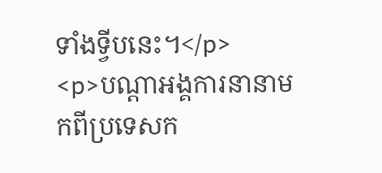ទាំងទ្វីបនេះ។</p>
<p>បណ្តាអង្គការនានាមកពីប្រទេសក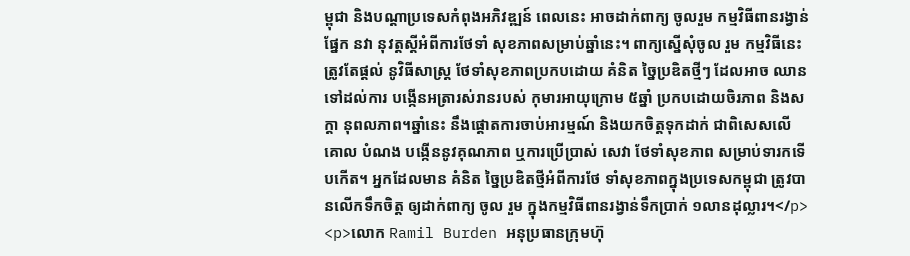ម្ពុជា និងបណ្តាប្រទេសកំពុងអភិវឌ្ឍន៍ ពេលនេះ អាចដាក់ពាក្យ ចូលរួម កម្មវិធីពានរង្វាន់ផ្នែក នវា នុវត្តស្តីអំពីការថែទាំ សុខភាពសម្រាប់ឆ្នាំនេះ។ ពាក្យស្នើសុំចូល រួម កម្មវិធីនេះ ត្រូវតែផ្តល់ នូវិធីសាស្រ្ត ថែទាំសុខភាពប្រកបដោយ គំនិត ច្នៃប្រឌិតថ្មីៗ ដែលអាច ឈាន ទៅដល់ការ បង្កើនអត្រារស់រានរបស់ កុមារអាយុក្រោម ៥ឆ្នាំ ប្រកបដោយចិរភាព និងសក្តា នុពលភាព។ឆ្នាំនេះ នឹងផ្តោតការចាប់អារម្មណ៍ និងយកចិត្តទុកដាក់ ជាពិសេសលើ គោល បំណង បង្កើននូវគុណភាព ឬការប្រើប្រាស់ សេវា ថែទាំសុខភាព សម្រាប់ទារកទើបកើត។ អ្នកដែលមាន គំនិត ច្នៃប្រឌិតថ្មីអំពីការថែ ទាំសុខភាពក្នុងប្រទេសកម្ពុជា ត្រូវបានលើកទឹកចិត្ត ឲ្យដាក់ពាក្យ ចូល រួម ក្នុងកម្មវិធីពានរង្វាន់ទឹកប្រាក់ ១លានដុល្លារ។</p>
<p>លោក Ramil Burden អនុប្រធានក្រុមហ៊ុ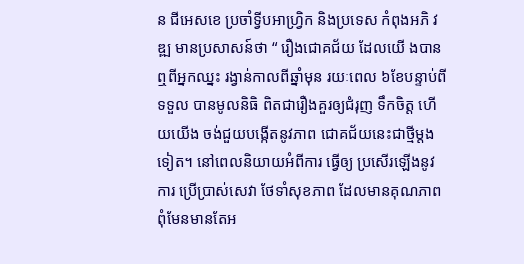ន ជីអេសខេ ប្រចាំទ្វីបអាហ្រ្វិក និងប្រទេស កំពុងអភិ វឌ្ឍ មានប្រសាសន៍ថា “ រឿងជោគជ័យ ដែលយើ ងបានឮពីអ្នកឈ្នះ រង្វាន់កាលពីឆ្នាំមុន រយៈពេល ៦ខែបន្ទាប់ពីទទួល បានមូលនិធិ ពិតជារឿងគួរឲ្យជំរុញ ទឹកចិត្ត ហើយយើង ចង់ជួយបង្កើតនូវភាព ជោគជ័យនេះជាថ្មីម្តងទៀត។ នៅពេលនិយាយអំពីការ ធ្វើឲ្យ ប្រសើរឡើងនូវការ ប្រើប្រាស់សេវា ថែទាំសុខភាព ដែលមានគុណភាព ពុំមែនមានតែអ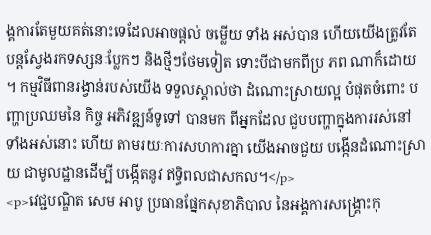ង្គការតែមួយគត់នោះទេដែលអាចផ្តល់ ចម្លើយ ទាំង អស់បាន ហើយយើងត្រូវតែ បន្តស្វែងរកទស្សនៈប្លែកៗ និងថ្មីៗថែមទៀត ទោះបីជាមកពីប្រ ភព ណាក៏ដោយ ។ កម្មវិធីពានរង្វាន់របស់យើង ទទួលស្គាល់ថា ដំណោះស្រាយល្អ បំផុតចំពោះ បញ្ហាប្រឈមនៃ កិច្ច អភិវឌ្ឍន៍ទូទៅ បានមក ពីអ្នកដែល ជួបបញ្ហាក្នុងការរស់នៅ ទាំងអស់នោះ ហើយ តាមរយៈការសហការគ្នា យើងអាចជួយ បង្កើនដំណោះស្រាយ ជាមូលដ្ឋានដើម្បី បង្កើតនូវ ឥទ្ធិពលជាសកល។</p>
<p>វេជ្ជបណ្ឌិត សេម អាបូ ប្រធានផ្នែកសុខាភិបាល នៃអង្គការសង្គ្រោះកុ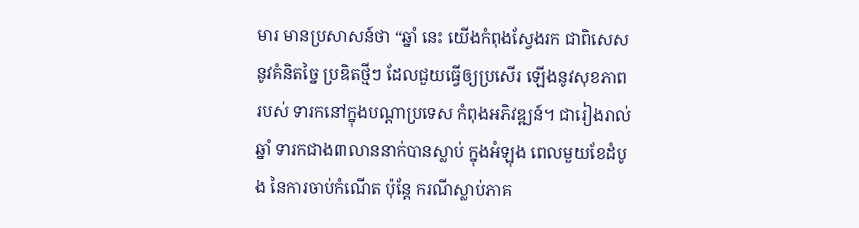មារ មានប្រសាសន៍ថា “ឆ្នាំ នេះ យើងកំពុងស្វែងរក ជាពិសេសនូវគំនិតច្នៃ ប្រឌិតថ្មីៗ ដែលជួយធ្វើឲ្យប្រសើរ ឡើងនូវសុខភាព របស់ ទារកនៅក្នុងបណ្តាប្រទេស កំពុងអភិវឌ្ឍន៍។ ជារៀងរាល់ឆ្នាំ ទារកជាង៣លាននាក់បានស្លាប់ ក្នុងអំឡុង ពេលមួយខែដំបូង នៃការចាប់កំណើត ប៉ុន្តែ ករណីស្លាប់ភាគ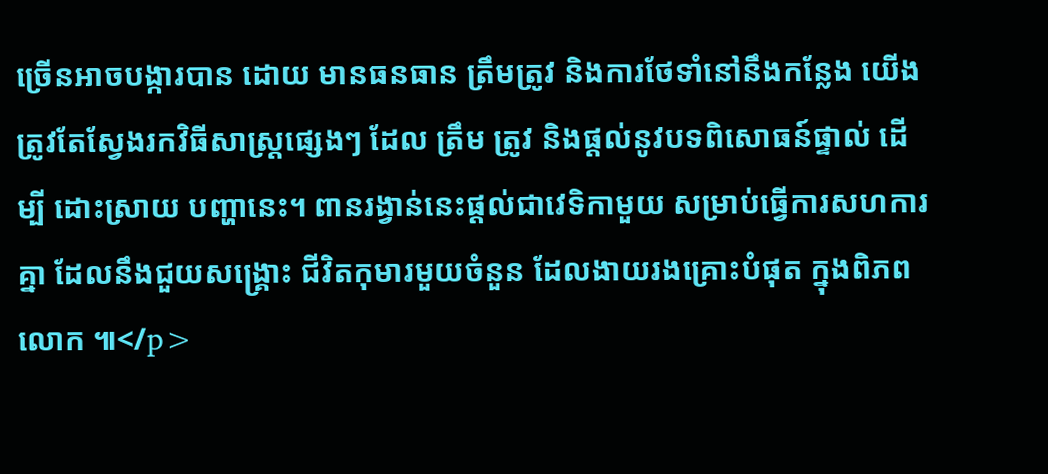ច្រើនអាចបង្ការបាន ដោយ មានធនធាន ត្រឹមត្រូវ និងការថែទាំនៅនឹងកន្លែង យើងត្រូវតែស្វែងរកវិធីសាស្រ្តផ្សេងៗ ដែល ត្រឹម ត្រូវ និងផ្តល់នូវបទពិសោធន៍ផ្ទាល់ ដើម្បី ដោះស្រាយ បញ្ហានេះ។ ពានរង្វាន់នេះផ្តល់ជាវេទិកាមួយ សម្រាប់ធ្វើការសហការគ្នា ដែលនឹងជួយសង្គ្រោះ ជីវិតកុមារមួយចំនួន ដែលងាយរងគ្រោះបំផុត ក្នុងពិភពលោក ៕</p>